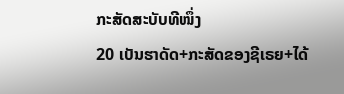ກະສັດສະບັບທີໜຶ່ງ
20 ເບັນຮາດັດ+ກະສັດຂອງຊີເຣຍ+ໄດ້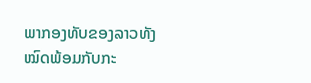ພາກອງທັບຂອງລາວທັງໝົດພ້ອມກັບກະ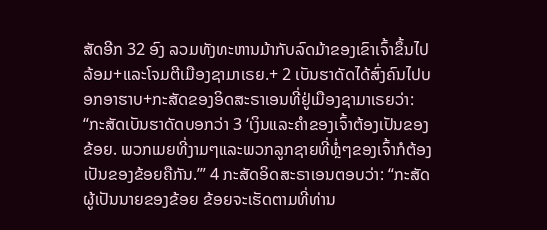ສັດອີກ 32 ອົງ ລວມທັງທະຫານມ້າກັບລົດມ້າຂອງເຂົາເຈົ້າຂຶ້ນໄປລ້ອມ+ແລະໂຈມຕີເມືອງຊາມາເຣຍ.+ 2 ເບັນຮາດັດໄດ້ສົ່ງຄົນໄປບອກອາຮາບ+ກະສັດຂອງອິດສະຣາເອນທີ່ຢູ່ເມືອງຊາມາເຣຍວ່າ: “ກະສັດເບັນຮາດັດບອກວ່າ 3 ‘ເງິນແລະຄຳຂອງເຈົ້າຕ້ອງເປັນຂອງຂ້ອຍ. ພວກເມຍທີ່ງາມໆແລະພວກລູກຊາຍທີ່ຫຼໍ່ໆຂອງເຈົ້າກໍຕ້ອງເປັນຂອງຂ້ອຍຄືກັນ.’” 4 ກະສັດອິດສະຣາເອນຕອບວ່າ: “ກະສັດຜູ້ເປັນນາຍຂອງຂ້ອຍ ຂ້ອຍຈະເຮັດຕາມທີ່ທ່ານ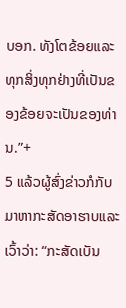ບອກ. ທັງໂຕຂ້ອຍແລະທຸກສິ່ງທຸກຢ່າງທີ່ເປັນຂອງຂ້ອຍຈະເປັນຂອງທ່ານ.”+
5 ແລ້ວຜູ້ສົ່ງຂ່າວກໍກັບມາຫາກະສັດອາຮາບແລະເວົ້າວ່າ: “ກະສັດເບັນ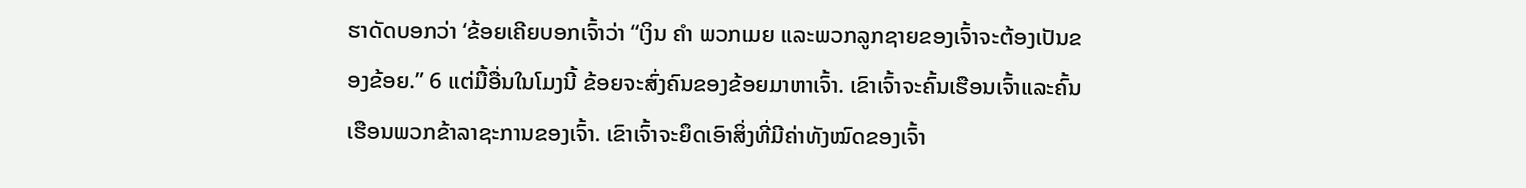ຮາດັດບອກວ່າ ‘ຂ້ອຍເຄີຍບອກເຈົ້າວ່າ “ເງິນ ຄຳ ພວກເມຍ ແລະພວກລູກຊາຍຂອງເຈົ້າຈະຕ້ອງເປັນຂອງຂ້ອຍ.” 6 ແຕ່ມື້ອື່ນໃນໂມງນີ້ ຂ້ອຍຈະສົ່ງຄົນຂອງຂ້ອຍມາຫາເຈົ້າ. ເຂົາເຈົ້າຈະຄົ້ນເຮືອນເຈົ້າແລະຄົ້ນເຮືອນພວກຂ້າລາຊະການຂອງເຈົ້າ. ເຂົາເຈົ້າຈະຍຶດເອົາສິ່ງທີ່ມີຄ່າທັງໝົດຂອງເຈົ້າ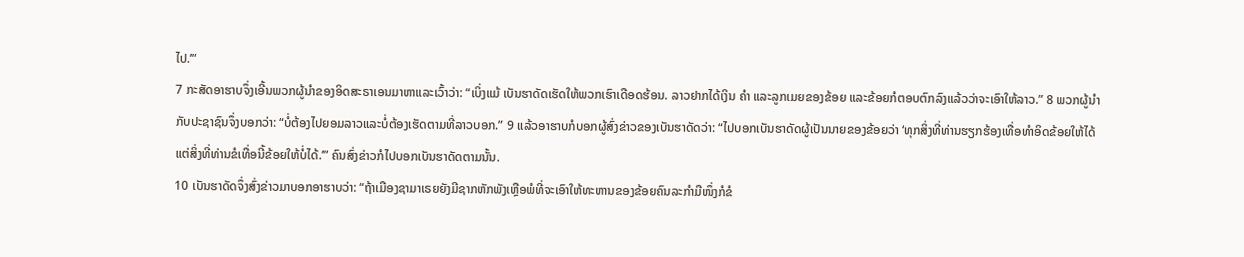ໄປ.’”
7 ກະສັດອາຮາບຈຶ່ງເອີ້ນພວກຜູ້ນຳຂອງອິດສະຣາເອນມາຫາແລະເວົ້າວ່າ: “ເບິ່ງແມ້ ເບັນຮາດັດເຮັດໃຫ້ພວກເຮົາເດືອດຮ້ອນ. ລາວຢາກໄດ້ເງິນ ຄຳ ແລະລູກເມຍຂອງຂ້ອຍ ແລະຂ້ອຍກໍຕອບຕົກລົງແລ້ວວ່າຈະເອົາໃຫ້ລາວ.” 8 ພວກຜູ້ນຳກັບປະຊາຊົນຈຶ່ງບອກວ່າ: “ບໍ່ຕ້ອງໄປຍອມລາວແລະບໍ່ຕ້ອງເຮັດຕາມທີ່ລາວບອກ.” 9 ແລ້ວອາຮາບກໍບອກຜູ້ສົ່ງຂ່າວຂອງເບັນຮາດັດວ່າ: “ໄປບອກເບັນຮາດັດຜູ້ເປັນນາຍຂອງຂ້ອຍວ່າ ‘ທຸກສິ່ງທີ່ທ່ານຮຽກຮ້ອງເທື່ອທຳອິດຂ້ອຍໃຫ້ໄດ້ ແຕ່ສິ່ງທີ່ທ່ານຂໍເທື່ອນີ້ຂ້ອຍໃຫ້ບໍ່ໄດ້.’” ຄົນສົ່ງຂ່າວກໍໄປບອກເບັນຮາດັດຕາມນັ້ນ.
10 ເບັນຮາດັດຈຶ່ງສົ່ງຂ່າວມາບອກອາຮາບວ່າ: “ຖ້າເມືອງຊາມາເຣຍຍັງມີຊາກຫັກພັງເຫຼືອພໍທີ່ຈະເອົາໃຫ້ທະຫານຂອງຂ້ອຍຄົນລະກຳມືໜຶ່ງກໍຂໍ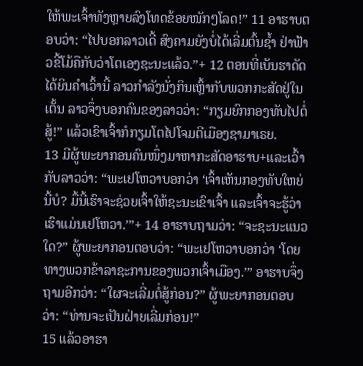ໃຫ້ພະເຈົ້າທັງຫຼາຍລົງໂທດຂ້ອຍໜັກໆໂລດ!” 11 ອາຮາບຕອບວ່າ: “ໄປບອກລາວເດີ້ ສົງຄາມຍັງບໍ່ໄດ້ເລີ່ມຕົ້ນຊ້ຳ ຢ່າຟ້າວຂີ້ໂມ້ຄືກັບວ່າໂຕເອງຊະນະແລ້ວ.”+ 12 ຕອນທີ່ເບັນຮາດັດໄດ້ຍິນຄຳເວົ້ານີ້ ລາວກຳລັງນັ່ງກິນເຫຼົ້າກັບພວກກະສັດຢູ່ໃນເຕັ້ນ ລາວຈຶ່ງບອກຄົນຂອງລາວວ່າ: “ກຽມຍົກກອງທັບໄປຕໍ່ສູ້!” ແລ້ວເຂົາເຈົ້າກໍກຽມໂຕໄປໂຈມຕີເມືອງຊາມາເຣຍ.
13 ມີຜູ້ພະຍາກອນຄົນໜຶ່ງມາຫາກະສັດອາຮາບ+ແລະເວົ້າກັບລາວວ່າ: “ພະເຢໂຫວາບອກວ່າ ‘ເຈົ້າເຫັນກອງທັບໃຫຍ່ນີ້ບໍ? ມື້ນີ້ເຮົາຈະຊ່ວຍເຈົ້າໃຫ້ຊະນະເຂົາເຈົ້າ ແລະເຈົ້າຈະຮູ້ວ່າເຮົາແມ່ນເຢໂຫວາ.’”+ 14 ອາຮາບຖາມວ່າ: “ຈະຊະນະແນວໃດ?” ຜູ້ພະຍາກອນຕອບວ່າ: “ພະເຢໂຫວາບອກວ່າ ‘ໂດຍທາງພວກຂ້າລາຊະການຂອງພວກເຈົ້າເມືອງ.’” ອາຮາບຈຶ່ງຖາມອີກວ່າ: “ໃຜຈະເລີ່ມຕໍ່ສູ້ກ່ອນ?” ຜູ້ພະຍາກອນຕອບວ່າ: “ທ່ານຈະເປັນຝ່າຍເລີ່ມກ່ອນ!”
15 ແລ້ວອາຮາ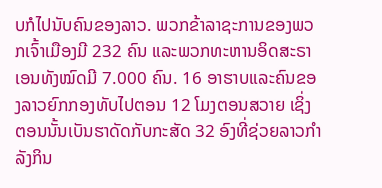ບກໍໄປນັບຄົນຂອງລາວ. ພວກຂ້າລາຊະການຂອງພວກເຈົ້າເມືອງມີ 232 ຄົນ ແລະພວກທະຫານອິດສະຣາເອນທັງໝົດມີ 7.000 ຄົນ. 16 ອາຮາບແລະຄົນຂອງລາວຍົກກອງທັບໄປຕອນ 12 ໂມງຕອນສວາຍ ເຊິ່ງຕອນນັ້ນເບັນຮາດັດກັບກະສັດ 32 ອົງທີ່ຊ່ວຍລາວກຳລັງກິນ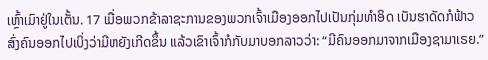ເຫຼົ້າເມົາຢູ່ໃນເຕັ້ນ. 17 ເມື່ອພວກຂ້າລາຊະການຂອງພວກເຈົ້າເມືອງອອກໄປເປັນກຸ່ມທຳອິດ ເບັນຮາດັດກໍຟ້າວສົ່ງຄົນອອກໄປເບິ່ງວ່າມີຫຍັງເກີດຂຶ້ນ ແລ້ວເຂົາເຈົ້າກໍກັບມາບອກລາວວ່າ: “ມີຄົນອອກມາຈາກເມືອງຊາມາເຣຍ.”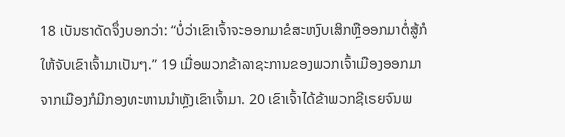18 ເບັນຮາດັດຈຶ່ງບອກວ່າ: “ບໍ່ວ່າເຂົາເຈົ້າຈະອອກມາຂໍສະຫງົບເສິກຫຼືອອກມາຕໍ່ສູ້ກໍໃຫ້ຈັບເຂົາເຈົ້າມາເປັນໆ.” 19 ເມື່ອພວກຂ້າລາຊະການຂອງພວກເຈົ້າເມືອງອອກມາຈາກເມືອງກໍມີກອງທະຫານນຳຫຼັງເຂົາເຈົ້າມາ. 20 ເຂົາເຈົ້າໄດ້ຂ້າພວກຊີເຣຍຈົນພ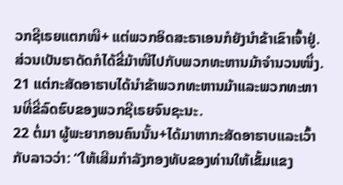ວກຊີເຣຍແຕກໜີ+ ແຕ່ພວກອິດສະຣາເອນກໍຍັງນຳຂ້າເຂົາເຈົ້າຢູ່. ສ່ວນເບັນຮາດັດກໍໄດ້ຂີ່ມ້າໜີໄປກັບພວກທະຫານມ້າຈຳນວນໜຶ່ງ. 21 ແຕ່ກະສັດອາຮາບໄດ້ນຳຂ້າພວກທະຫານມ້າແລະພວກທະຫານທີ່ຂີ່ລົດຮົບຂອງພວກຊີເຣຍຈົນຊະນະ.
22 ຕໍ່ມາ ຜູ້ພະຍາກອນຄົນນັ້ນ+ໄດ້ມາຫາກະສັດອາຮາບແລະເວົ້າກັບລາວວ່າ: “ໃຫ້ເສີມກຳລັງກອງທັບຂອງທ່ານໃຫ້ເຂັ້ມແຂງ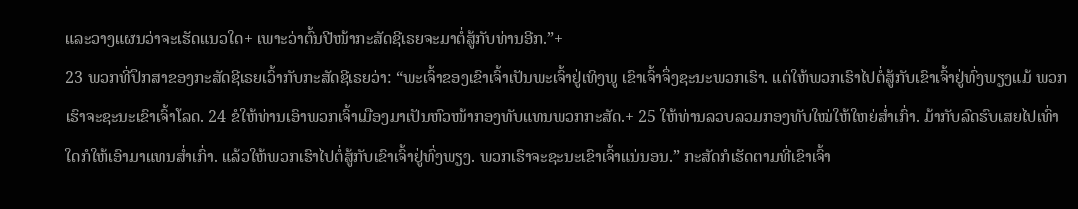ແລະວາງແຜນວ່າຈະເຮັດແນວໃດ+ ເພາະວ່າຕົ້ນປີໜ້າກະສັດຊີເຣຍຈະມາຕໍ່ສູ້ກັບທ່ານອີກ.”+
23 ພວກທີ່ປຶກສາຂອງກະສັດຊີເຣຍເວົ້າກັບກະສັດຊີເຣຍວ່າ: “ພະເຈົ້າຂອງເຂົາເຈົ້າເປັນພະເຈົ້າຢູ່ເທິງພູ ເຂົາເຈົ້າຈຶ່ງຊະນະພວກເຮົາ. ແຕ່ໃຫ້ພວກເຮົາໄປຕໍ່ສູ້ກັບເຂົາເຈົ້າຢູ່ທົ່ງພຽງແມ້ ພວກເຮົາຈະຊະນະເຂົາເຈົ້າໂລດ. 24 ຂໍໃຫ້ທ່ານເອົາພວກເຈົ້າເມືອງມາເປັນຫົວໜ້າກອງທັບແທນພວກກະສັດ.+ 25 ໃຫ້ທ່ານລວບລວມກອງທັບໃໝ່ໃຫ້ໃຫຍ່ສ່ຳເກົ່າ. ມ້າກັບລົດຮົບເສຍໄປເທົ່າໃດກໍໃຫ້ເອົາມາແທນສ່ຳເກົ່າ. ແລ້ວໃຫ້ພວກເຮົາໄປຕໍ່ສູ້ກັບເຂົາເຈົ້າຢູ່ທົ່ງພຽງ. ພວກເຮົາຈະຊະນະເຂົາເຈົ້າແນ່ນອນ.” ກະສັດກໍເຮັດຕາມທີ່ເຂົາເຈົ້າ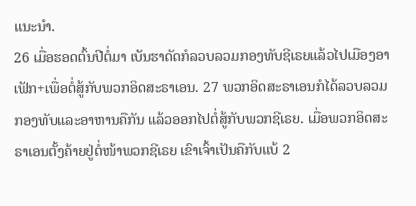ແນະນຳ.
26 ເມື່ອຮອດຕົ້ນປີຕໍ່ມາ ເບັນຮາດັດກໍລວບລວມກອງທັບຊີເຣຍແລ້ວໄປເມືອງອາເຟັກ+ເພື່ອຕໍ່ສູ້ກັບພວກອິດສະຣາເອນ. 27 ພວກອິດສະຣາເອນກໍໄດ້ລວບລວມກອງທັບແລະອາຫານຄືກັນ ແລ້ວອອກໄປຕໍ່ສູ້ກັບພວກຊີເຣຍ. ເມື່ອພວກອິດສະຣາເອນຕັ້ງຄ້າຍຢູ່ຕໍ່ໜ້າພວກຊີເຣຍ ເຂົາເຈົ້າເປັນຄືກັບແບ້ 2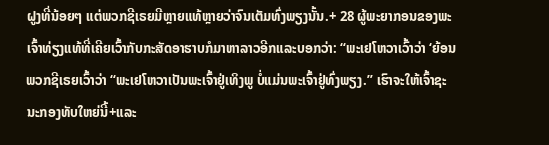ຝູງທີ່ນ້ອຍໆ ແຕ່ພວກຊີເຣຍມີຫຼາຍແທ້ຫຼາຍວ່າຈົນເຕັມທົ່ງພຽງນັ້ນ.+ 28 ຜູ້ພະຍາກອນຂອງພະເຈົ້າທ່ຽງແທ້ທີ່ເຄີຍເວົ້າກັບກະສັດອາຮາບກໍມາຫາລາວອີກແລະບອກວ່າ: “ພະເຢໂຫວາເວົ້າວ່າ ‘ຍ້ອນພວກຊີເຣຍເວົ້າວ່າ “ພະເຢໂຫວາເປັນພະເຈົ້າຢູ່ເທິງພູ ບໍ່ແມ່ນພະເຈົ້າຢູ່ທົ່ງພຽງ.” ເຮົາຈະໃຫ້ເຈົ້າຊະນະກອງທັບໃຫຍ່ນີ້+ແລະ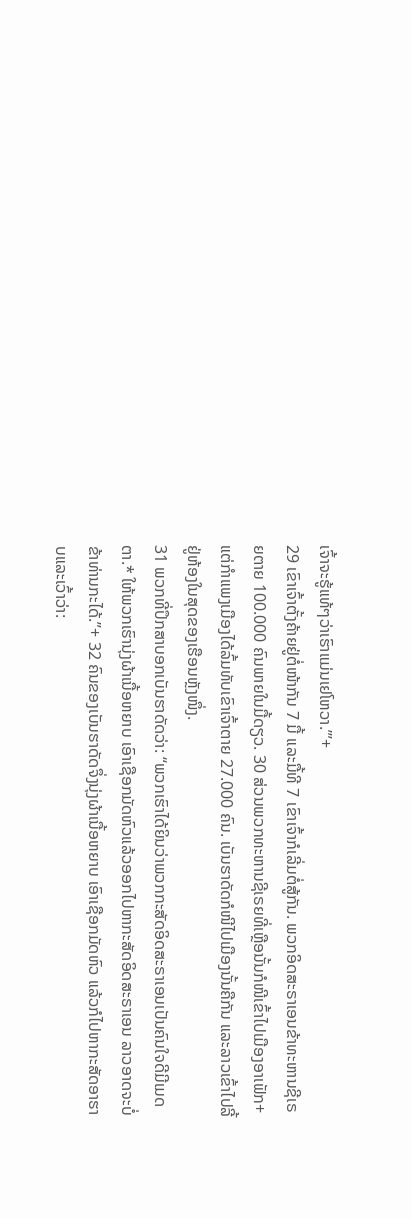ເຈົ້າຈະຮູ້ແທ້ໆວ່າເຮົາແມ່ນເຢໂຫວາ.’”+
29 ເຂົາເຈົ້າຕັ້ງຄ້າຍຢູ່ຕໍ່ໜ້າກັນ 7 ມື້ ແລະມື້ທີ 7 ເຂົາເຈົ້າກໍເລີ່ມຕໍ່ສູ້ກັນ. ພວກອິດສະຣາເອນຂ້າທະຫານຊີເຣຍຕາຍ 100.000 ຄົນພາຍໃນມື້ດຽວ. 30 ສ່ວນພວກທະຫານຊີເຣຍທີ່ເຫຼືອນັ້ນກໍໜີເຂົ້າໄປເມືອງອາເຟັກ+ ແຕ່ກຳແພງເມືອງໄດ້ລົ້ມທັບເຂົາເຈົ້າຕາຍ 27.000 ຄົນ. ເບັນຮາດັດກໍໜີໄປເມືອງນັ້ນຄືກັນ ແລະລາວເຂົ້າໄປລີ້ຢູ່ຫ້ອງໃນສຸດຂອງເຮືອນຫຼັງໜຶ່ງ.
31 ພວກທີ່ປຶກສາບອກເບັນຮາດັດວ່າ: “ພວກເຮົາໄດ້ຍິນວ່າພວກກະສັດອິດສະຣາເອນເປັນຄົນໃຈດີມີເມດຕາ.* ໃຫ້ພວກເຮົານຸ່ງຜ້າເນື້ອຫຍາບ ເອົາເຊືອກມັດຫົວແລ້ວອອກໄປຫາກະສັດອິດສະຣາເອນ ລາວອາດຈະບໍ່ຂ້າທ່ານກະໄດ້.”+ 32 ຄົນຂອງເບັນຮາດັດຈຶ່ງນຸ່ງຜ້າເນື້ອຫຍາບ ເອົາເຊືອກມັດຫົວ ແລ້ວກໍໄປຫາກະສັດອາຮາບແລະເວົ້າວ່າ: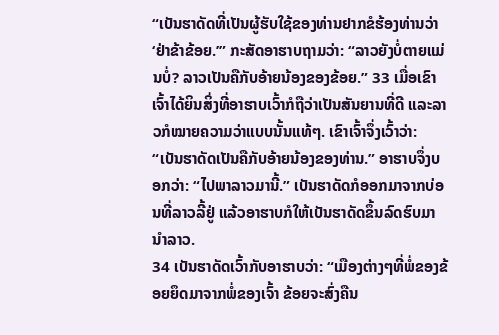“ເບັນຮາດັດທີ່ເປັນຜູ້ຮັບໃຊ້ຂອງທ່ານຢາກຂໍຮ້ອງທ່ານວ່າ ‘ຢ່າຂ້າຂ້ອຍ.’” ກະສັດອາຮາບຖາມວ່າ: “ລາວຍັງບໍ່ຕາຍແມ່ນບໍ່? ລາວເປັນຄືກັບອ້າຍນ້ອງຂອງຂ້ອຍ.” 33 ເມື່ອເຂົາເຈົ້າໄດ້ຍິນສິ່ງທີ່ອາຮາບເວົ້າກໍຖືວ່າເປັນສັນຍານທີ່ດີ ແລະລາວກໍໝາຍຄວາມວ່າແບບນັ້ນແທ້ໆ. ເຂົາເຈົ້າຈຶ່ງເວົ້າວ່າ: “ເບັນຮາດັດເປັນຄືກັບອ້າຍນ້ອງຂອງທ່ານ.” ອາຮາບຈຶ່ງບອກວ່າ: “ໄປພາລາວມານີ້.” ເບັນຮາດັດກໍອອກມາຈາກບ່ອນທີ່ລາວລີ້ຢູ່ ແລ້ວອາຮາບກໍໃຫ້ເບັນຮາດັດຂຶ້ນລົດຮົບມານຳລາວ.
34 ເບັນຮາດັດເວົ້າກັບອາຮາບວ່າ: “ເມືອງຕ່າງໆທີ່ພໍ່ຂອງຂ້ອຍຍຶດມາຈາກພໍ່ຂອງເຈົ້າ ຂ້ອຍຈະສົ່ງຄືນ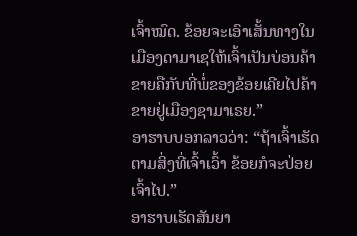ເຈົ້າໝົດ. ຂ້ອຍຈະເອົາເສັ້ນທາງໃນເມືອງດາມາເຊໃຫ້ເຈົ້າເປັນບ່ອນຄ້າຂາຍຄືກັບທີ່ພໍ່ຂອງຂ້ອຍເຄີຍໄປຄ້າຂາຍຢູ່ເມືອງຊາມາເຣຍ.”
ອາຮາບບອກລາວວ່າ: “ຖ້າເຈົ້າເຮັດຕາມສິ່ງທີ່ເຈົ້າເວົ້າ ຂ້ອຍກໍຈະປ່ອຍເຈົ້າໄປ.”
ອາຮາບເຮັດສັນຍາ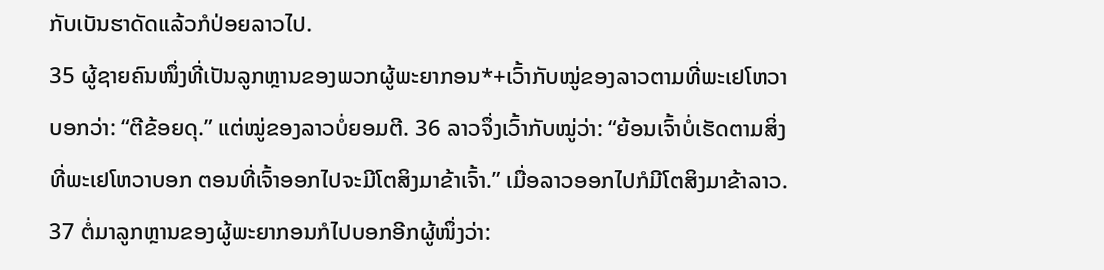ກັບເບັນຮາດັດແລ້ວກໍປ່ອຍລາວໄປ.
35 ຜູ້ຊາຍຄົນໜຶ່ງທີ່ເປັນລູກຫຼານຂອງພວກຜູ້ພະຍາກອນ*+ເວົ້າກັບໝູ່ຂອງລາວຕາມທີ່ພະເຢໂຫວາບອກວ່າ: “ຕີຂ້ອຍດຸ.” ແຕ່ໝູ່ຂອງລາວບໍ່ຍອມຕີ. 36 ລາວຈຶ່ງເວົ້າກັບໝູ່ວ່າ: “ຍ້ອນເຈົ້າບໍ່ເຮັດຕາມສິ່ງທີ່ພະເຢໂຫວາບອກ ຕອນທີ່ເຈົ້າອອກໄປຈະມີໂຕສິງມາຂ້າເຈົ້າ.” ເມື່ອລາວອອກໄປກໍມີໂຕສິງມາຂ້າລາວ.
37 ຕໍ່ມາລູກຫຼານຂອງຜູ້ພະຍາກອນກໍໄປບອກອີກຜູ້ໜຶ່ງວ່າ: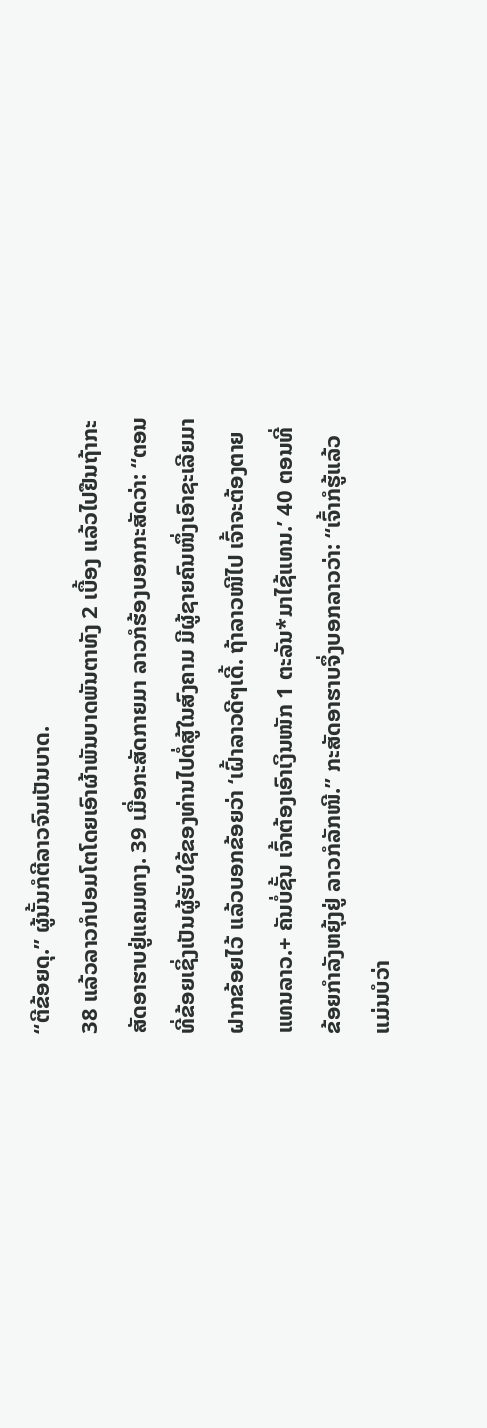“ຕີຂ້ອຍດຸ.” ຜູ້ນັ້ນກໍຕີລາວຈົນເປັນບາດ.
38 ແລ້ວລາວກໍປອມໂຕໂດຍເອົາຜ້າພັນບາດພັນຕາທັງ 2 ເບື້ອງ ແລ້ວໄປຢືນຖ້າກະສັດອາຮາບຢູ່ແຄມທາງ. 39 ເມື່ອກະສັດກາຍມາ ລາວກໍຮ້ອງບອກກະສັດວ່າ: “ຕອນທີ່ຂ້ອຍເຊິ່ງເປັນຜູ້ຮັບໃຊ້ຂອງທ່ານໄປຕໍ່ສູ້ໃນສົງຄາມ ມີຜູ້ຊາຍຄົນໜຶ່ງເອົາຊະເລີຍມາຝາກຂ້ອຍໄວ້ ແລ້ວບອກຂ້ອຍວ່າ ‘ເຝົ້າລາວດີໆເດີ້. ຖ້າລາວໜີໄປ ເຈົ້າຈະຕ້ອງຕາຍແທນລາວ.+ ຄັນບໍ່ຊັ້ນ ເຈົ້າຕ້ອງເອົາເງິນໜັກ 1 ຕະລັນ*ມາໄຊ້ແທນ.’ 40 ຕອນທີ່ຂ້ອຍກຳລັງຫຍຸ້ງຢູ່ ລາວກໍລັກໜີ.” ກະສັດອາຮາບຈຶ່ງບອກລາວວ່າ: “ເຈົ້າກໍຮູ້ແລ້ວແມ່ນບໍວ່າ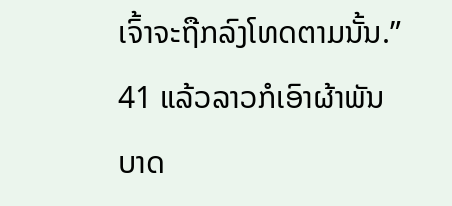ເຈົ້າຈະຖືກລົງໂທດຕາມນັ້ນ.” 41 ແລ້ວລາວກໍເອົາຜ້າພັນບາດ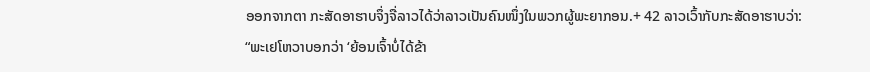ອອກຈາກຕາ ກະສັດອາຮາບຈຶ່ງຈື່ລາວໄດ້ວ່າລາວເປັນຄົນໜຶ່ງໃນພວກຜູ້ພະຍາກອນ.+ 42 ລາວເວົ້າກັບກະສັດອາຮາບວ່າ: “ພະເຢໂຫວາບອກວ່າ ‘ຍ້ອນເຈົ້າບໍ່ໄດ້ຂ້າ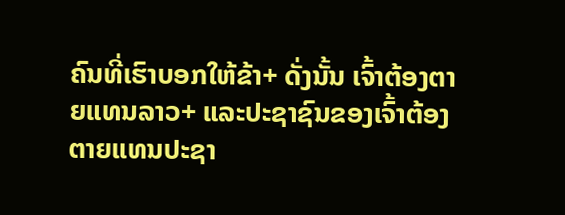ຄົນທີ່ເຮົາບອກໃຫ້ຂ້າ+ ດັ່ງນັ້ນ ເຈົ້າຕ້ອງຕາຍແທນລາວ+ ແລະປະຊາຊົນຂອງເຈົ້າຕ້ອງຕາຍແທນປະຊາ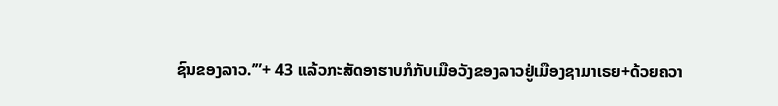ຊົນຂອງລາວ.’”+ 43 ແລ້ວກະສັດອາຮາບກໍກັບເມືອວັງຂອງລາວຢູ່ເມືອງຊາມາເຣຍ+ດ້ວຍຄວາ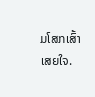ມໂສກເສົ້າເສຍໃຈ.